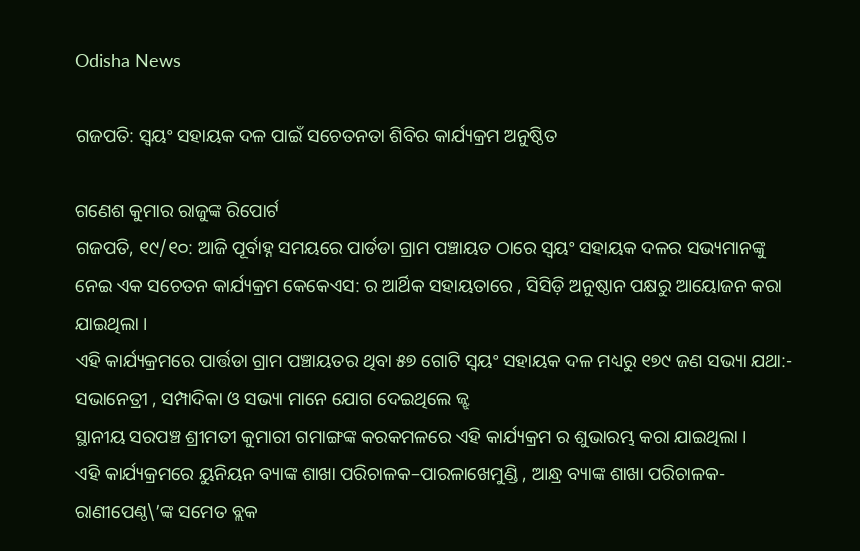Odisha News

ଗଜପତି: ସ୍ବୟଂ ସହାୟକ ଦଳ ପାଇଁ ସଚେତନତା ଶିବିର କାର୍ଯ୍ୟକ୍ରମ ଅନୁଷ୍ଠିତ

ଗଣେଶ କୁମାର ରାଜୁଙ୍କ ରିପୋର୍ଟ
ଗଜପତି, ୧୯/୧୦: ଆଜି ପୂର୍ବାହ୍ନ ସମୟରେ ପାର୍ଡଡା ଗ୍ରାମ ପଞ୍ଚାୟତ ଠାରେ ସ୍ବୟଂ ସହାୟକ ଦଳର ସଭ୍ୟମାନଙ୍କୁ ନେଇ ଏକ ସଚେତନ କାର୍ଯ୍ୟକ୍ରମ କେକେଏସ: ର ଆର୍ଥିକ ସହାୟତାରେ , ସିସିଡ଼ି ଅନୁଷ୍ଠାନ ପକ୍ଷରୁ ଆୟୋଜନ କରା ଯାଇଥିଲା ।
ଏହି କାର୍ଯ୍ୟକ୍ରମରେ ପାର୍ତ୍ତଡା ଗ୍ରାମ ପଞ୍ଚାୟତର ଥିବା ୫୭ ଗୋଟି ସ୍ବୟଂ ସହାୟକ ଦଳ ମଧ୍ୟରୁ ୧୭୯ ଜଣ ସଭ୍ୟା ଯଥା:- ସଭାନେତ୍ରୀ , ସମ୍ପାଦିକା ଓ ସଭ୍ୟା ମାନେ ଯୋଗ ଦେଇଥିଲେ ଜ୍ଝ
ସ୍ଥାନୀୟ ସରପଞ୍ଚ ଶ୍ରୀମତୀ କୁମାରୀ ଗମାଙ୍ଗଙ୍କ କରକମଳରେ ଏହି କାର୍ଯ୍ୟକ୍ରମ ର ଶୁଭାରମ୍ଭ କରା ଯାଇଥିଲା ।
ଏହି କାର୍ଯ୍ୟକ୍ରମରେ ୟୁନିୟନ ବ୍ୟାଙ୍କ ଶାଖା ପରିଚାଳକ–ପାରଳାଖେମୁଣ୍ଡି , ଆନ୍ଧ୍ର ବ୍ୟାଙ୍କ ଶାଖା ପରିଚାଳକ- ରାଣୀପେଣ୍ଠ\’ଙ୍କ ସମେତ ବ୍ଲକ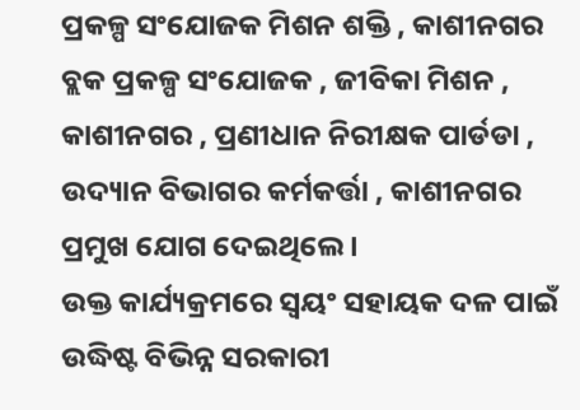ପ୍ରକଳ୍ପ ସଂଯୋଜକ ମିଶନ ଶକ୍ତି , କାଶୀନଗର ବ୍ଲକ ପ୍ରକଳ୍ପ ସଂଯୋଜକ , ଜୀବିକା ମିଶନ , କାଶୀନଗର , ପ୍ରଣୀଧାନ ନିରୀକ୍ଷକ ପାର୍ଡଡା , ଉଦ୍ୟାନ ବିଭାଗର କର୍ମକର୍ତ୍ତା , କାଶୀନଗର ପ୍ରମୁଖ ଯୋଗ ଦେଇଥିଲେ ।
ଉକ୍ତ କାର୍ଯ୍ୟକ୍ରମରେ ସ୍ବୟଂ ସହାୟକ ଦଳ ପାଇଁ ଉଦ୍ଧିଷ୍ଟ ବିଭିନ୍ନ ସରକାରୀ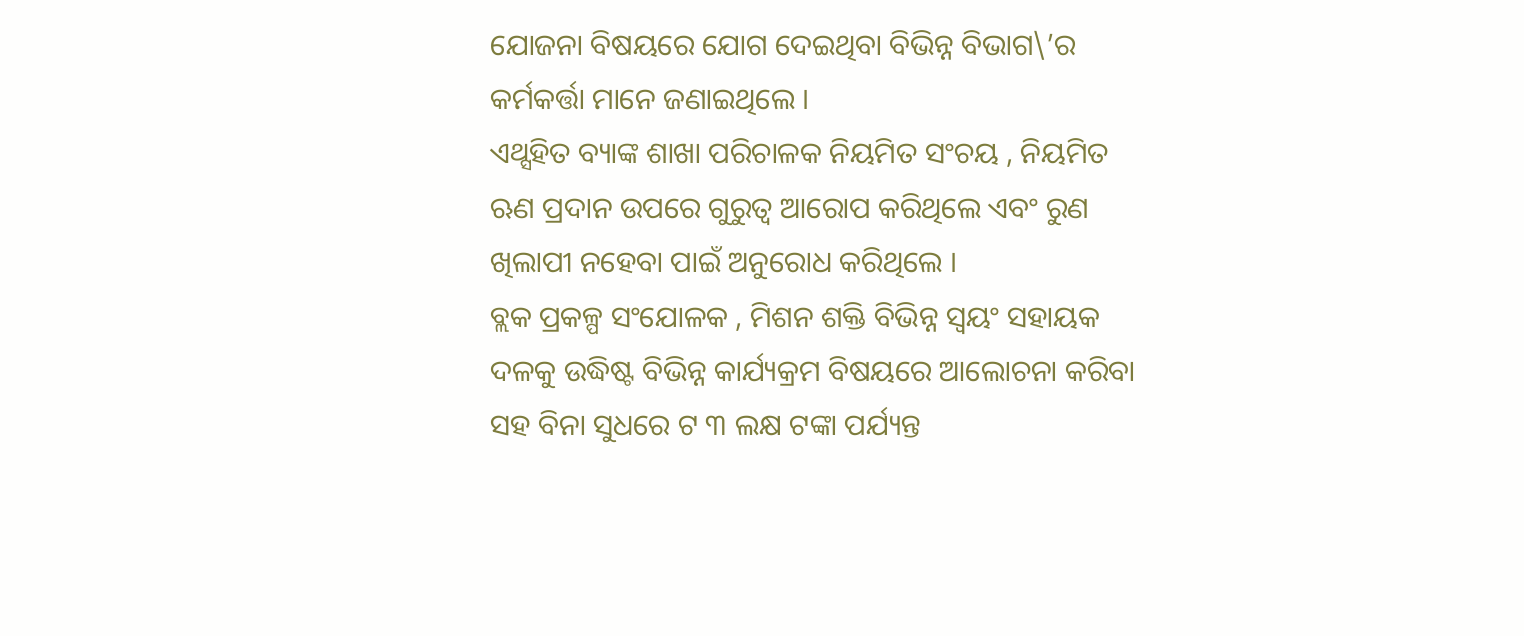ଯୋଜନା ବିଷୟରେ ଯୋଗ ଦେଇଥିବା ବିଭିନ୍ନ ବିଭାଗ\’ର କର୍ମକର୍ତ୍ତା ମାନେ ଜଣାଇଥିଲେ ।
ଏଥ୍ସହିତ ବ୍ୟାଙ୍କ ଶାଖା ପରିଚାଳକ ନିୟମିତ ସଂଚୟ , ନିୟମିତ ଋଣ ପ୍ରଦାନ ଉପରେ ଗୁରୁତ୍ବ ଆରୋପ କରିଥିଲେ ଏବଂ ରୁଣ ଖିଲାପୀ ନହେବା ପାଇଁ ଅନୁରୋଧ କରିଥିଲେ ।
ବ୍ଲକ ପ୍ରକଳ୍ପ ସଂଯୋଳକ , ମିଶନ ଶକ୍ତି ବିଭିନ୍ନ ସ୍ବୟଂ ସହାୟକ ଦଳକୁ ଉଦ୍ଧିଷ୍ଟ ବିଭିନ୍ନ କାର୍ଯ୍ୟକ୍ରମ ବିଷୟରେ ଆଲୋଚନା କରିବା ସହ ବିନା ସୁଧରେ ଟ ୩ ଲକ୍ଷ ଟଙ୍କା ପର୍ଯ୍ୟନ୍ତ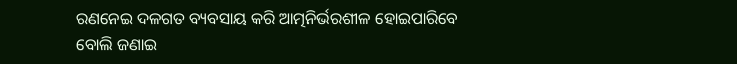ରଣନେଇ ଦଳଗତ ବ୍ୟବସାୟ କରି ଆତ୍ମନିର୍ଭରଶୀଳ ହୋଇପାରିବେ ବୋଲି ଜଣାଇ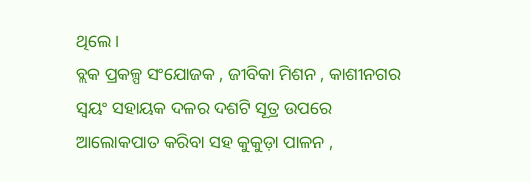ଥିଲେ ।
ବ୍ଲକ ପ୍ରକଳ୍ପ ସଂଯୋଜକ , ଜୀବିକା ମିଶନ , କାଶୀନଗର ସ୍ବୟଂ ସହାୟକ ଦଳର ଦଶଟି ସୂତ୍ର ଉପରେ ଆଲୋକପାତ କରିବା ସହ କୁକୁଡ଼ା ପାଳନ ,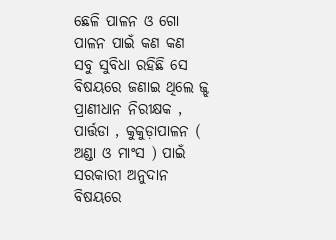ଛେଳି ପାଳନ ଓ ଗୋ ପାଳନ ପାଇଁ କଣ କଣ ସବୁ ସୁବିଧା ରହିଛି ସେ ବିଷୟରେ ଜଣାଇ ଥିଲେ ଜ୍ଝ ପ୍ରାଣୀଧାନ ନିରୀକ୍ଷକ , ପାର୍ତ୍ତଡା , କୁକୁଡ଼ାପାଳନ ( ଅଣ୍ଡା ଓ ମାଂସ ) ପାଇଁ ସରକାରୀ ଅନୁଦାନ ବିଷୟରେ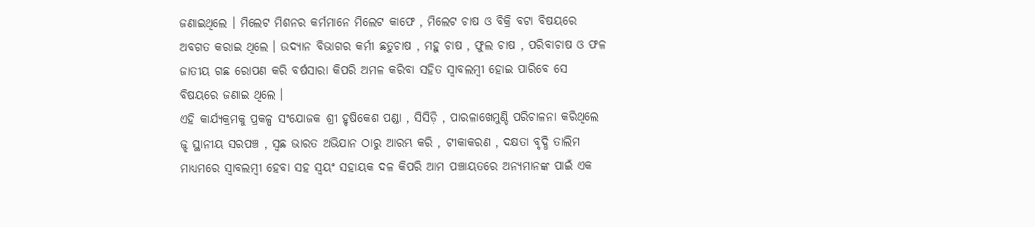ଜଣାଇଥିଲେ । ମିଲେଟ ମିଶନର କର୍ମମାନେ ମିଲେଟ କାଫେ , ମିଲେଟ ଚାଷ ଓ ବିକ୍ରି ବଟା ବିଷୟରେ ଅବଗତ କରାଇ ଥିଲେ । ଉଦ୍ୟାନ ବିଭାଗର କର୍ମୀ ଛତୁଚାଷ , ମହୁ ଚାଷ , ଫୁଲ ଚାଷ , ପରିବାଚାଷ ଓ ଫଳ ଜାତୀୟ ଗଛ ରୋପଣ କରି ବର୍ଷସାରା କିପରି ଅମଳ କରିବା ସହିତ ସ୍ବାବଲମ୍ବୀ ହୋଇ ପାରିବେ ସେ ବିଷୟରେ ଜଣାଇ ଥିଲେ ।
ଏହି କାର୍ଯ୍ୟକ୍ରମକୁ ପ୍ରକଳ୍ପ ସଂଯୋଜକ ଶ୍ରୀ ହୃଷିକେଶ ପଣ୍ଡା , ସିସିଡ଼ି , ପାରଳାଖେମୁଣ୍ଡି ପରିଚାଳନା କରିଥିଲେ ଜ୍ଝ ସ୍ଥାନୀୟ ସରପଞ୍ଚ , ସ୍ବଛ ଭାରତ ଅଭିଯାନ ଠାରୁ ଆରମ୍ଭ କରି , ଟୀକାକରଣ , ଦକ୍ଷତା ବୃଦ୍ଧି ତାଲିମ ମାଧ୍ୟମରେ ସ୍ବାବଲମ୍ବୀ ହେବା ସହ ସ୍ବୟଂ ସହାୟକ ଦଳ କିପରି ଆମ ପଞ୍ଚାୟତରେ ଅନ୍ୟମାନଙ୍କ ପାଇଁ ଏକ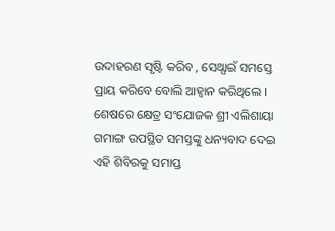ଉଦାହରଣ ସୃଷ୍ଟି କରିବ , ସେଥ୍ପାଇଁ ସମସ୍ତେ ପ୍ରାୟ କରିବେ ବୋଲି ଆହ୍ୱାନ କରିଥିଲେ ।
ଶେଷରେ କ୍ଷେତ୍ର ସଂଯୋଜକ ଶ୍ରୀ ଏଲିଶାୟା ଗମାଙ୍ଗ ଉପସ୍ଥିତ ସମସ୍ତଙ୍କୁ ଧନ୍ୟବାଦ ଦେଇ ଏହି ଶିବିରକୁ ସମାପ୍ତ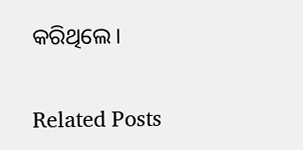କରିଥିଲେ।

Related Posts